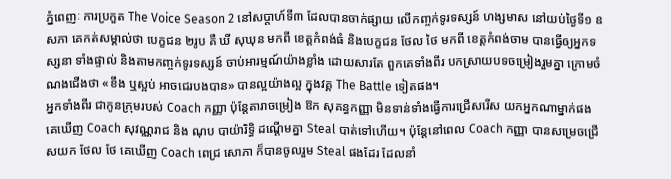ភ្នំពេញៈ ការប្រកួត The Voice Season 2 នៅសប្ដាហ៍ទី៣ ដែលបានចាក់ផ្សាយ លើកញ្ចក់ទូរទស្សន៍ ហង្សមាស នៅយប់ថ្ងៃទី១ ឧសភា គេកត់សម្គាល់ថា បេក្ខជន ២រូប គឺ ឃី សុឃុន មកពី ខេត្តកំពង់ធំ និងបេក្ខជន ថែល ថៃ មកពី ខេត្តកំពង់ចាម បានធ្វើឲ្យអ្នកទស្សនា ទាំងផ្ទាល់ និងតាមកញ្ចក់ទូរទស្សន៍ ចាប់អារម្មណ៍យ៉ាងខ្លាំង ដោយសារតែ ពួកគេទាំងពីរ បកស្រាយបទចម្រៀងរួមគ្នា ក្រោមចំណងជើងថា «ខឹង ឬស្អប់ អាចជេរបងបាន» បានល្អយ៉ាងល្អ ក្នុងវគ្គ The Battle ទៀតផង។
អ្នកទាំងពីរ ជាកូនក្រុមរបស់ Coach កញ្ញា ប៉ុន្តែតារាចម្រៀង ឱក សុគន្ធកញ្ញា មិនទាន់ទាំងធ្វើការជ្រើសរើស យកអ្នកណាម្នាក់ផង គេឃើញ Coach សុវណ្ណរាជ និង ណុប បាយ៉ារិទ្ធិ ដណ្ដើមគ្នា Steal បាត់ទៅហើយ។ ប៉ុន្តែនៅពេល Coach កញ្ញា បានសម្រេចជ្រើសយក ថែល ថែ គេឃើញ Coach ពេជ្រ សោភា ក៏បានចូលរួម Steal ផងដែរ ដែលនាំ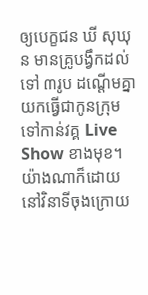ឲ្យបេក្ខជន ឃី សុឃុន មានគ្រូបង្វឹកដល់ទៅ ៣រូប ដណ្ដើមគ្នា យកធ្វើជាកូនក្រុម ទៅកាន់វគ្គ Live Show ខាងមុខ។
យ៉ាងណាក៏ដោយ នៅវិនាទីចុងក្រោយ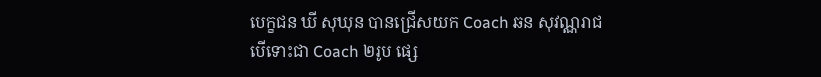បេក្ខជន ឃី សុឃុន បានជ្រើសយក Coach ឆន សុវណ្ណរាជ បើទោះជា Coach ២រូប ផ្សេ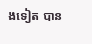ងទៀត បាន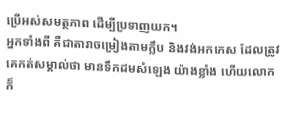ប្រើអស់សមត្ថភាព ដើម្បីប្រទាញយក។
អ្នកទាំងពី គឺជាតារាចម្រៀងតាមក្លឹប និងវង់អកកេស ដែលត្រូវគេកត់សម្គាល់ថា មានទឹកដមសំឡេង យ៉ាងខ្លាំង ហើយលោក ក៏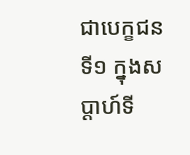ជាបេក្ខជនទី១ ក្នុងសប្ដាហ៍ទី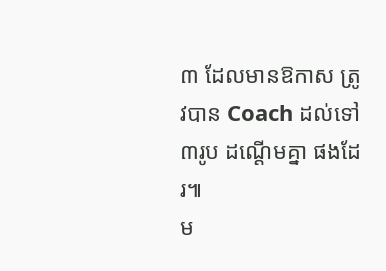៣ ដែលមានឱកាស ត្រូវបាន Coach ដល់ទៅ ៣រូប ដណ្ដើមគ្នា ផងដែរ៕
ម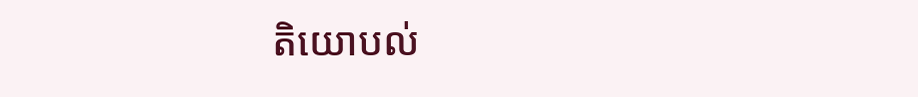តិយោបល់